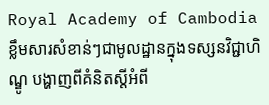Royal Academy of Cambodia
ខ្លឹមសារសំខាន់ៗជាមូលដ្ឋានក្នុងទស្សនវិជ្ជាហិណ្ឌូ បង្ហាញពីគំនិតស្តីអំពី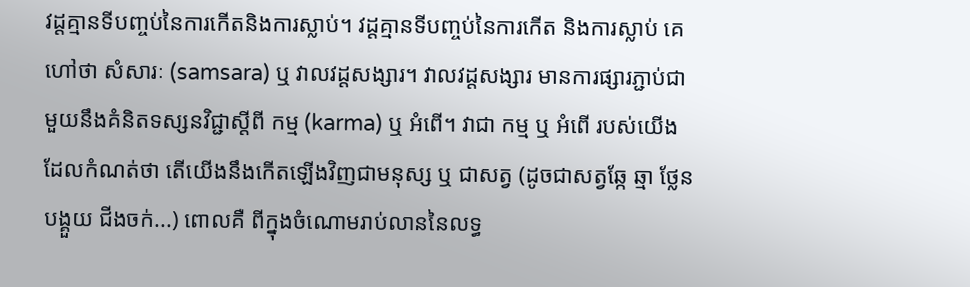វដ្តគ្មានទីបញ្ចប់នៃការកើតនិងការស្លាប់។ វដ្តគ្មានទីបញ្ចប់នៃការកើត និងការស្លាប់ គេហៅថា សំសារៈ (samsara) ឬ វាលវដ្តសង្សារ។ វាលវដ្តសង្សារ មានការផ្សារភ្ជាប់ជាមួយនឹងគំនិតទស្សនវិជ្ជាស្តីពី កម្ម (karma) ឬ អំពើ។ វាជា កម្ម ឬ អំពើ របស់យើងដែលកំណត់ថា តើយើងនឹងកើតឡើងវិញជាមនុស្ស ឬ ជាសត្វ (ដូចជាសត្វឆ្កែ ឆ្មា ថ្លែន បង្គួយ ជីងចក់...) ពោលគឺ ពីក្នុងចំណោមរាប់លាននៃលទ្ធ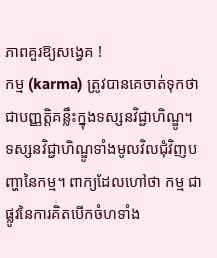ភាពគួរឱ្យសង្វេគ !
កម្ម (karma) ត្រូវបានគេចាត់ទុកថា ជាបញ្ញត្តិគន្លឹះក្នុងទស្សនវិជ្ជាហិណ្ឌូ។ ទស្សនវិជ្ជាហិណ្ឌូទាំងមូលវិលជុំវិញបញ្ហានៃកម្ម។ ពាក្យដែលហៅថា កម្ម ជាផ្លូវនៃការគិតបើកចំហទាំង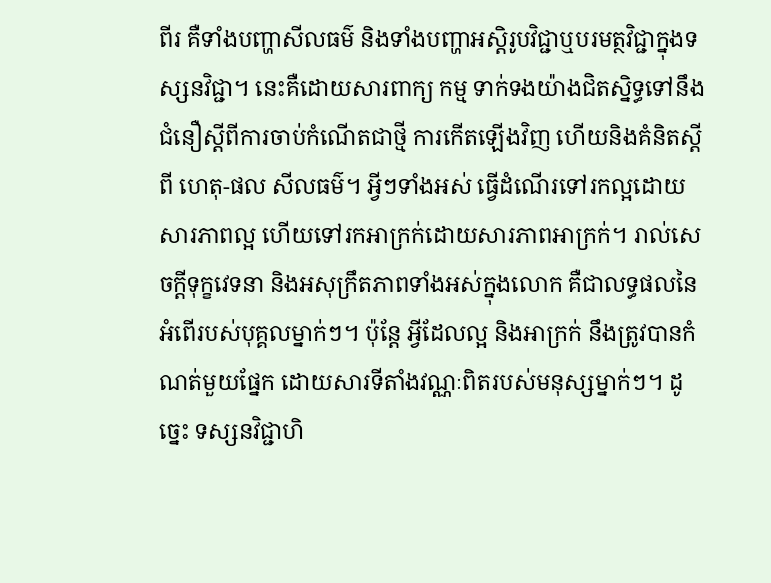ពីរ គឺទាំងបញ្ហាសីលធម៌ និងទាំងបញ្ហាអស្តិរូបវិជ្ជាឬបរមត្ថវិជ្ជាក្នុងទស្សនវិជ្ជា។ នេះគឺដោយសារពាក្យ កម្ម ទាក់ទងយ៉ាងជិតស្និទ្ធទៅនឹងជំនឿស្តីពីការចាប់កំណើតជាថ្មី ការកើតឡើងវិញ ហើយនិងគំនិតស្តីពី ហេតុ-ផល សីលធម៌។ អ្វីៗទាំងអស់ ធ្វើដំណើរទៅរកល្អដោយសារភាពល្អ ហើយទៅរកអាក្រក់ដោយសារភាពអាក្រក់។ រាល់សេចក្តីទុក្ខវេទនា និងអសុក្រឹតភាពទាំងអស់ក្នុងលោក គឺជាលទ្ធផលនៃអំពើរបស់បុគ្គលម្នាក់ៗ។ ប៉ុន្តែ អ្វីដែលល្អ និងអាក្រក់ នឹងត្រូវបានកំណត់មួយផ្នែក ដោយសារទីតាំងវណ្ណៈពិតរបស់មនុស្សម្នាក់ៗ។ ដូច្នេះ ទស្សនវិជ្ជាហិ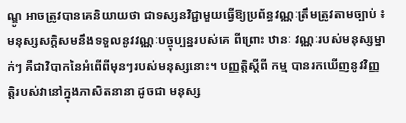ណ្ឌូ អាចត្រូវបានគេនិយាយថា ជាទស្សនវិជ្ជាមួយធ្វើឱ្យប្រព័ន្ធវណ្ណៈត្រឹមត្រូវតាមច្បាប់ ៖ មនុស្សសក្តិសមនឹងទទួលនូវវណ្ណៈបច្ចុប្បន្នរបស់គេ ពីព្រោះ ឋានៈ វណ្ណៈរបស់មនុស្សម្នាក់ៗ គឺជាវិបាកនៃអំពើពីមុនៗរបស់មនុស្សនោះ។ បញ្ញត្តិស្តីពី កម្ម បានរកឃើញនូវវិញ្ញត្តិរបស់វានៅក្នុងភាសិតនានា ដូចជា មនុស្ស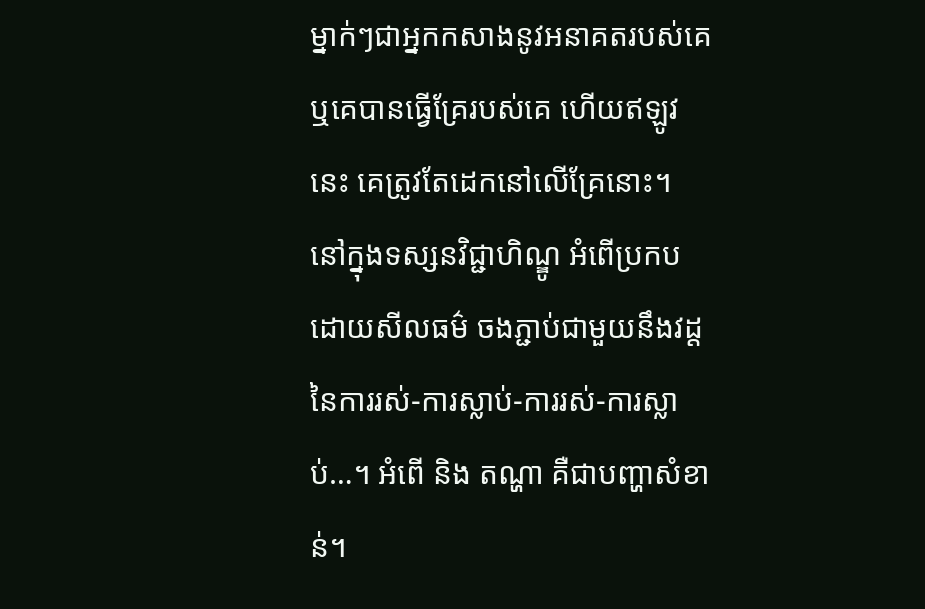ម្នាក់ៗជាអ្នកកសាងនូវអនាគតរបស់គេ ឬគេបានធ្វើគ្រែរបស់គេ ហើយឥឡូវនេះ គេត្រូវតែដេកនៅលើគ្រែនោះ។
នៅក្នុងទស្សនវិជ្ជាហិណ្ឌូ អំពើប្រកប ដោយសីលធម៌ ចងភ្ជាប់ជាមួយនឹងវដ្តនៃការរស់-ការស្លាប់-ការរស់-ការស្លាប់…។ អំពើ និង តណ្ហា គឺជាបញ្ហាសំខាន់។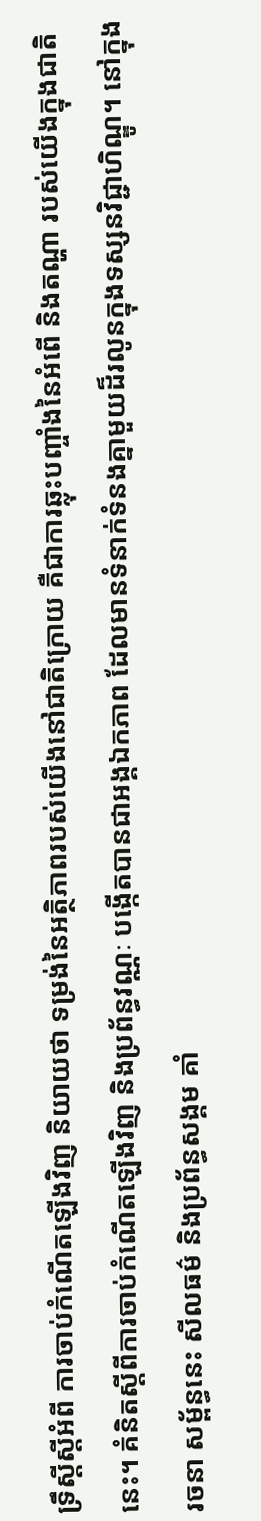ទ្រឹស្តីស្តីអំពី ការចាប់កំណើតឡើងវិញ និយាយថា ទម្រង់នៃអត្ថិភាពរបស់យើងនៅជាតិក្រោយ គឺជាការឆ្លុះបញ្ចាំងនៃអំពើ និងតណ្ហា របស់យើងក្នុងជាតិនេះ។ គំនិតស្តីពីការចាប់កំណើតឡើងវិញ និងប្រព័ន្ធវណ្ណៈ បង្កើតបានជាអង្គឯកភាព ដែលមានទំនាក់ទំនងគ្នាមួយដ៏រលូនក្នុងទស្សនវិជ្ជាហិណ្ឌូ។ នៅក្នុងរចនា សម្ព័ន្ធនេះ សីលធម៌ និងប្រព័ន្ធសង្គម គាំ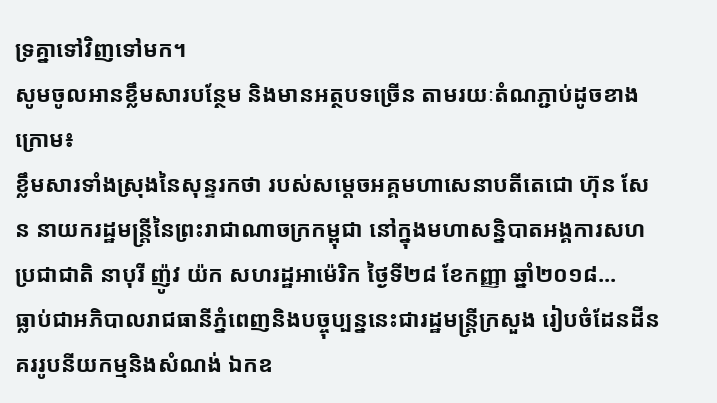ទ្រគ្នាទៅវិញទៅមក។
សូមចូលអានខ្លឹមសារបន្ថែម និងមានអត្ថបទច្រើន តាមរយៈតំណភ្ជាប់ដូចខាងក្រោម៖
ខ្លឹមសារទាំងស្រុងនៃសុន្ទរកថា របស់សម្តេចអគ្គមហាសេនាបតីតេជោ ហ៊ុន សែន នាយករដ្ឋមន្ត្រីនៃព្រះរាជាណាចក្រកម្ពុជា នៅក្នុងមហាសន្និបាតអង្គការសហប្រជាជាតិ នាបុរី ញ៉ូវ យ៉ក សហរដ្ឋអាម៉េរិក ថ្ងៃទី២៨ ខែកញ្ញា ឆ្នាំ២០១៨...
ធ្លាប់ជាអភិបាលរាជធានីភ្នំពេញនិងបច្ចុប្បន្ននេះជារដ្ឋមន្ត្រីក្រសួង រៀបចំដែនដីនគររូបនីយកម្មនិងសំណង់ ឯកឧ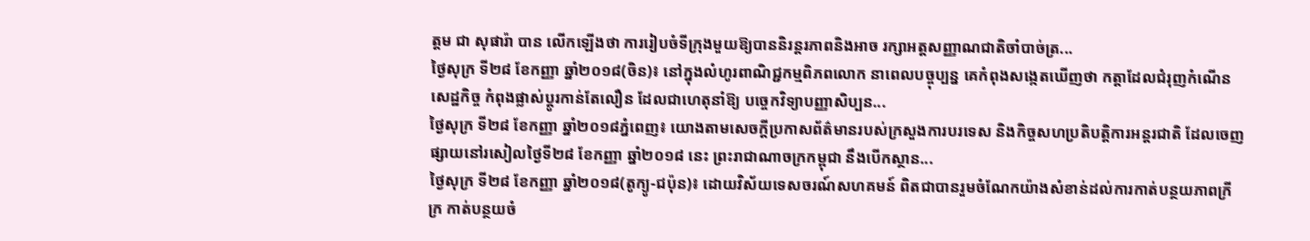ត្តម ជា សុផារ៉ា បាន លើកឡើងថា ការរៀបចំទីក្រុងមួយឱ្យបាននិរន្តរភាពនិងអាច រក្សាអត្តសញ្ញាណជាតិចាំបាច់ត្រ...
ថ្ងៃសុក្រ ទី២៨ ខែកញ្ញា ឆ្នាំ២០១៨(ចិន)៖ នៅក្នុងលំហូរពាណិជ្ជកម្មពិភពលោក នាពេលបច្ចុប្បន្ន គេកំពុងសង្កេតឃើញថា កត្តាដែលជំរុញកំណើនសេដ្ឋកិច្ច កំពុងផ្លាស់ប្តូរកាន់តែលឿន ដែលជាហេតុនាំឱ្យ បច្ចេកវិទ្យាបញ្ញាសិប្បន...
ថ្ងៃសុក្រ ទី២៨ ខែកញ្ញា ឆ្នាំ២០១៨ភ្នំពេញ៖ យោងតាមសេចក្ដីប្រកាសព័ត៌មានរបស់ក្រសួងការបរទេស និងកិច្ចសហប្រតិបត្តិការអន្តរជាតិ ដែលចេញផ្សាយនៅរសៀលថ្ងៃទី២៨ ខែកញ្ញា ឆ្នាំ២០១៨ នេះ ព្រះរាជាណាចក្រកម្ពុជា នឹងបើកស្ថាន...
ថ្ងៃសុក្រ ទី២៨ ខែកញ្ញា ឆ្នាំ២០១៨(តូក្យូ-ជប៉ុន)៖ ដោយវិស័យទេសចរណ៍សហគមន៍ ពិតជាបានរួមចំណែកយ៉ាងសំខាន់ដល់ការកាត់បន្ថយភាពក្រីក្រ កាត់បន្ថយចំ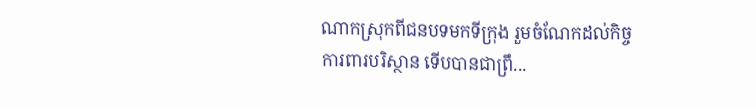ណាកស្រុកពីជនបទមកទីក្រុង រួមចំណែកដល់កិច្ចការពារបរិស្ថាន ទើបបានជាព្រឹ...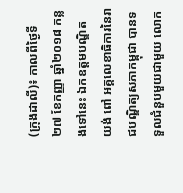(ក្រុងដាលី)៖ កាលពីថ្ងៃទី២៧ ខែកញ្ញា ឆ្នាំ២០១៨ កន្លងទៅនេះ ឯកឧត្តមបណ្ឌិត យង់ ពៅ អគ្គលេខាធិការនៃរាជបណ្ឌិត្យសភាកម្ពុជា បានទទួលជំនួបមួយជាមួយ លោក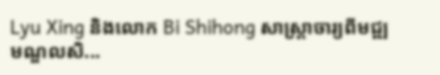Lyu Xing និងលោក Bi Shihong សាស្ត្រាចារ្យពីមជ្ឍមណ្ឌលសិ...